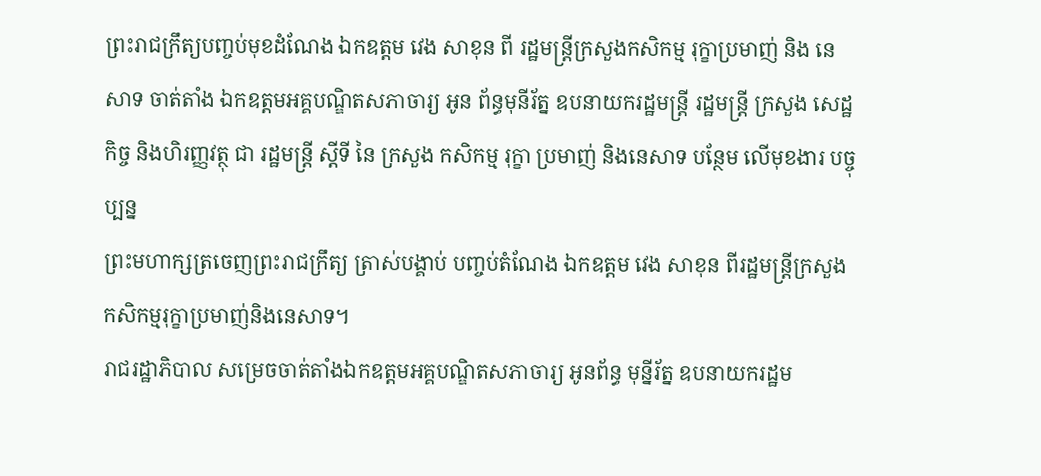ព្រះរាជក្រឹត្យបញ្ចប់មុខដំណែង ឯកឧត្តម វេង សាខុន ពី រដ្ឋមន្រ្តីក្រសួងកសិកម្ម រុក្ខាប្រមាញ់ និង នេសាទ ចាត់តាំង ឯកឧត្តមអគ្គបណ្ឌិតសភាចារ្យ អូន ព័ន្ធមុនីរ័ត្ន ឧបនាយករដ្ឋមន្ត្រី រដ្ឋមន្ត្រី ក្រសួង សេដ្ឋ កិច្ច និងហិរញ្ញវត្ថុ ជា រដ្ឋមន្ត្រី ស្តីទី នៃ ក្រសួង កសិកម្ម រុក្ខា ប្រមាញ់ និងនេសាទ បន្ថែម លើមុខងារ បច្ចុប្បន្ន
ព្រះមហាក្សត្រចេញព្រះរាជក្រឹត្យ ត្រាស់បង្គាប់ បញ្ចប់តំណែង ឯកឧត្តម វេង សាខុន ពីរដ្ឋមន្ត្រីក្រសួងកសិកម្មរុក្ខាប្រមាញ់និងនេសាទ។
រាជរដ្ឋាភិបាល សម្រេចចាត់តាំងឯកឧត្តមអគ្គបណ្ឌិតសភាចារ្យ អូនព័ន្ធ មុន្នីរ័ត្ន ឧបនាយករដ្ឋម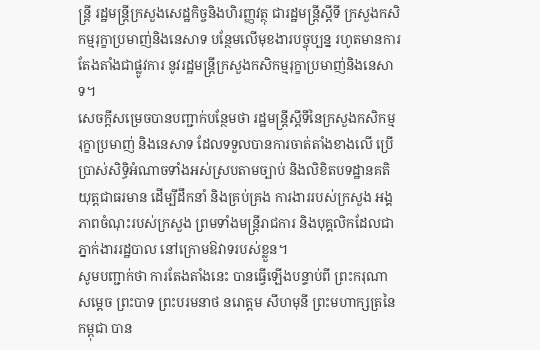ន្ត្រី រដ្ឋមន្ត្រីក្រសួងសេដ្ឋកិច្ចនិងហិរញ្ញវត្ថុ ជារដ្ឋមន្ត្រីស្តីទី ក្រសួងកសិកម្មរុក្ខាប្រមាញ់និងនេសាទ បន្ថែមលើមុខងារបច្ចុប្បន្ន រហូតមានការតែងតាំងជាផ្លូវការ នូវរដ្ឋមន្ត្រីក្រសួងកសិកម្មរុក្ខាប្រមាញ់និងនេសាទ។
សេចក្តីសម្រេចបានបញ្ជាក់បន្ថែមថា រដ្ឋមន្ត្រីស្តីទីនៃក្រសួងកសិកម្ម រុក្ខាប្រមាញ់ និងនេសាទ ដែលទទួលបានការចាត់តាំងខាងលើ ប្រើប្រាស់សិទ្ធិអំណាចទាំងអស់ស្របតាមច្បាប់ និងលិខិតបទដ្ឋានគតិយុត្តជាធរមាន ដើម្បីដឹកនាំ និងគ្រប់គ្រង ការងាររបស់ក្រសួង អង្គភាពចំណុះរបស់ក្រសួង ព្រមទាំងមន្ដ្រីរាជការ និងបុគ្គលិកដែលជាភ្នាក់ងាររដ្ឋបាល នៅក្រោមឱវាទរបស់ខ្លួន។
សូមបញ្ជាក់ថា ការតែងតាំងនេះ បានធ្វើឡើងបន្ទាប់ពី ព្រះករុណា សម្តេច ព្រះបាទ ព្រះបរមនាថ នរោត្តម សីហមុនី ព្រះមហាក្សត្រនៃកម្ពុជា បាន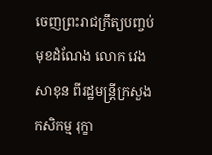ចេញព្រះរាជក្រឹត្យបញ្ចប់មុខដំណែង លោក វេង សាខុន ពីរដ្ឋមន្រ្តីក្រសួងកសិកម្ម រុក្ខា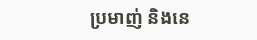ប្រមាញ់ និងនេ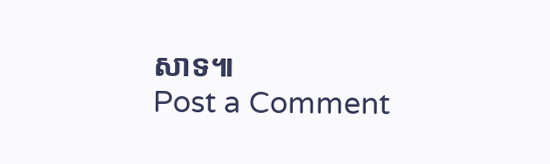សាទ៕
Post a Comment